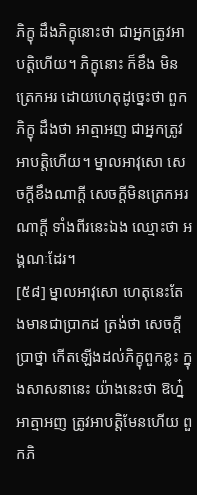ភិក្ខុ ដឹងភិក្ខុនោះថា ជាអ្នកត្រូវអាបត្តិហើយ។ ភិក្ខុនោះ ក៏ខឹង មិនត្រេកអរ ដោយហេតុដូច្នេះថា ពួកភិក្ខុ ដឹងថា អាត្មាអញ ជាអ្នកត្រូវអាបត្តិហើយ។ ម្នាលអាវុសោ សេចក្តីខឹងណាក្តី សេចក្តីមិនត្រេកអរណាក្តី ទាំងពីរនេះឯង ឈ្មោះថា អង្គណៈដែរ។
[៥៨] ម្នាលអាវុសោ ហេតុនេះតែងមានជាប្រាកដ ត្រង់ថា សេចក្តីប្រាថ្នា កើតឡើងដល់ភិក្ខុពួកខ្លះ ក្នុងសាសនានេះ យ៉ាងនេះថា ឱហ្ន៎ អាត្មាអញ ត្រូវអាបត្តិមែនហើយ ពួកភិ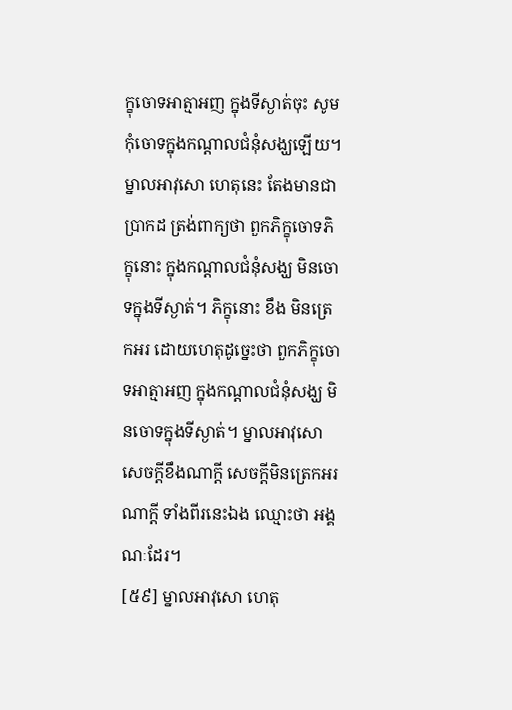ក្ខុចោទអាត្មាអញ ក្នុងទីស្ងាត់ចុះ សូមកុំចោទក្នុងកណ្តាលជំនុំសង្ឃឡើយ។ ម្នាលអាវុសោ ហេតុនេះ តែងមានជាប្រាកដ ត្រង់ពាក្យថា ពួកភិក្ខុចោទភិក្ខុនោះ ក្នុងកណ្តាលជំនុំសង្ឃ មិនចោទក្នុងទីស្ងាត់។ ភិក្ខុនោះ ខឹង មិនត្រេកអរ ដោយហេតុដូច្នេះថា ពួកភិក្ខុចោទអាត្មាអញ ក្នុងកណ្តាលជំនុំសង្ឃ មិនចោទក្នុងទីស្ងាត់។ ម្នាលអាវុសោ សេចក្តីខឹងណាក្តី សេចក្តីមិនត្រេកអរណាក្តី ទាំងពីរនេះឯង ឈ្មោះថា អង្គណៈដែរ។
[៥៩] ម្នាលអាវុសោ ហេតុ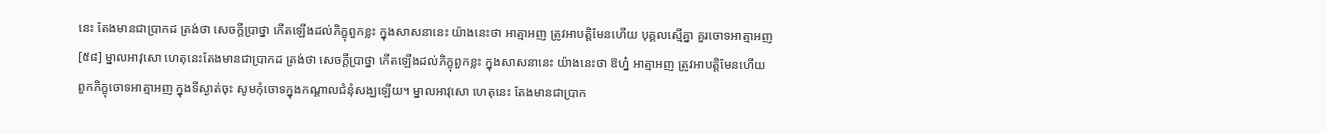នេះ តែងមានជាប្រាកដ ត្រង់ថា សេចក្តីប្រាថ្នា កើតឡើងដល់ភិក្ខុពួកខ្លះ ក្នុងសាសនានេះ យ៉ាងនេះថា អាត្មាអញ ត្រូវអាបត្តិមែនហើយ បុគ្គលស្មើគ្នា គួរចោទអាត្មាអញ
[៥៨] ម្នាលអាវុសោ ហេតុនេះតែងមានជាប្រាកដ ត្រង់ថា សេចក្តីប្រាថ្នា កើតឡើងដល់ភិក្ខុពួកខ្លះ ក្នុងសាសនានេះ យ៉ាងនេះថា ឱហ្ន៎ អាត្មាអញ ត្រូវអាបត្តិមែនហើយ ពួកភិក្ខុចោទអាត្មាអញ ក្នុងទីស្ងាត់ចុះ សូមកុំចោទក្នុងកណ្តាលជំនុំសង្ឃឡើយ។ ម្នាលអាវុសោ ហេតុនេះ តែងមានជាប្រាក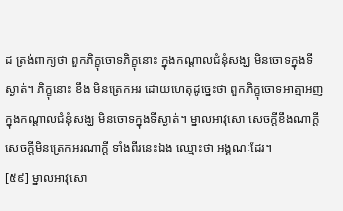ដ ត្រង់ពាក្យថា ពួកភិក្ខុចោទភិក្ខុនោះ ក្នុងកណ្តាលជំនុំសង្ឃ មិនចោទក្នុងទីស្ងាត់។ ភិក្ខុនោះ ខឹង មិនត្រេកអរ ដោយហេតុដូច្នេះថា ពួកភិក្ខុចោទអាត្មាអញ ក្នុងកណ្តាលជំនុំសង្ឃ មិនចោទក្នុងទីស្ងាត់។ ម្នាលអាវុសោ សេចក្តីខឹងណាក្តី សេចក្តីមិនត្រេកអរណាក្តី ទាំងពីរនេះឯង ឈ្មោះថា អង្គណៈដែរ។
[៥៩] ម្នាលអាវុសោ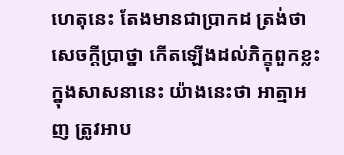ហេតុនេះ តែងមានជាប្រាកដ ត្រង់ថា សេចក្តីប្រាថ្នា កើតឡើងដល់ភិក្ខុពួកខ្លះ ក្នុងសាសនានេះ យ៉ាងនេះថា អាត្មាអញ ត្រូវអាប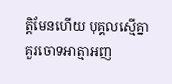ត្តិមែនហើយ បុគ្គលស្មើគ្នា គួរចោទអាត្មាអញ